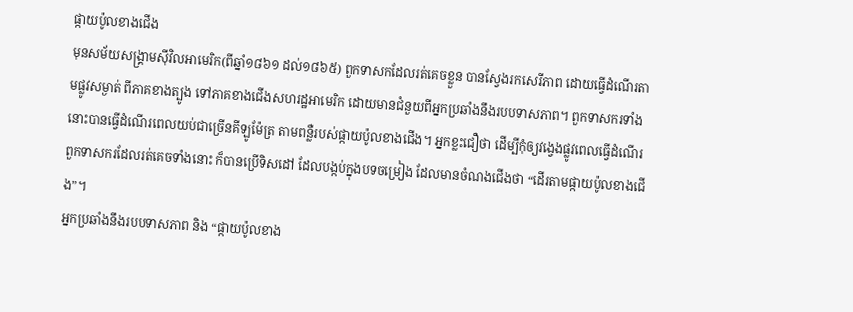ផ្កាយប៉ូលខាងជើង
មុនសម័យសង្រ្គាមស៊ីវិលអាមេរិក(ពីឆ្នាំ១៨៦១ ដល់១៨៦៥) ពួកទាសកដែលរត់គេចខ្លួន បានស្វែងរកសេរីភាព ដោយធ្វើដំណើរតាមផ្លូវសម្ងាត់ ពីភាគខាងត្បូង ទៅភាគខាងជើងសហរដ្ឋអាមេរិក ដោយមានជំនួយពីអ្នកប្រឆាំងនឹងរបបទាសភាព។ ពួកទាសករទាំងនោះបានធ្វើដំណើរពេលយប់ជាច្រើនគីឡូម៉ែត្រ តាមពន្លឺរបស់ផ្កាយប៉ូលខាងជើង។ អ្នកខ្លះជឿថា ដើម្បីកុំឲ្យវង្វេងផ្លូវពេលធ្វើដំណើរ ពួកទាសករដែលរត់គេចទាំងនោះ ក៏បានប្រើទិសដៅ ដែលបង្កប់ក្នុងបទចម្រៀង ដែលមានចំណងជើងថា “ដើរតាមផ្កាយប៉ូលខាងជើង”។
អ្នកប្រឆាំងនឹងរបបទាសភាព និង “ផ្កាយប៉ូលខាង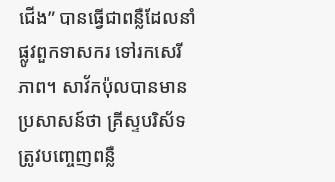ជើង” បានធ្វើជាពន្លឺដែលនាំផ្លូវពួកទាសករ ទៅរកសេរីភាព។ សាវ័កប៉ុលបានមានប្រសាសន៍ថា គ្រីស្ទបរិស័ទត្រូវបញ្ចេញពន្លឺ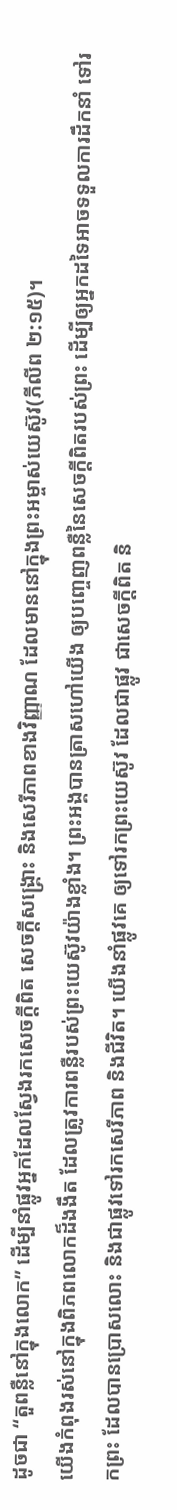ដូចជា “តួពន្លឺនៅក្នុងលោក” ដើម្បីនាំផ្លូវអ្នកដែលស្វែងរកសេចក្តីពិត សេចក្តីសង្រ្គោះ និងសេរីភាពខាងវិញ្ញាណ ដែលមាននៅក្នុងព្រះអម្ចាស់យេស៊ូវ(ភីលីព ២:១៥)។
យើងកំពុងរស់នៅក្នុងពិភពលោកដ៏ងងឹត ដែលត្រូវការពន្លឺរបស់ព្រះយេស៊ូវយ៉ាងខ្លាំង។ ព្រះអង្គបានត្រាសហៅយើង ឲ្យបញ្ចេញពន្លឺនៃសេចក្តីពិតរបស់ព្រះ ដើម្បីឲ្យអ្នកដទៃអាចទទួលការដឹកនាំ ទៅរកព្រះ ដែលបានប្រោសលោះ និងជាផ្លូវទៅរកសេរីភាព និងជីវិត។ យើងនាំផ្លូវគេ ឲ្យទៅរកព្រះយេស៊ូវ ដែលជាផ្លូវ ជាសេចក្តីពិត និ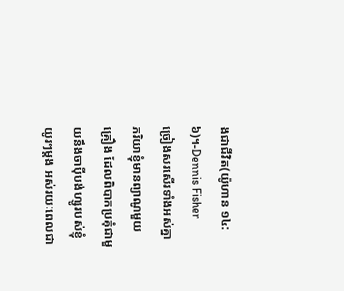ងជាជីវិត(យ៉ូហាន ១៤:៦)។-Dennis Fisher
ច្រៀងសរសើរទាំងអស់គ្នា
ភរិយាខ្ញុំមានព្យាណូមួយគ្រឿង ដែលពិបាកប្រគុំជាមួយនឹងចាប៉ីបង់ហ្សូរបស់ខ្ញុំ យូរៗម្តង អស់រយៈពេលជា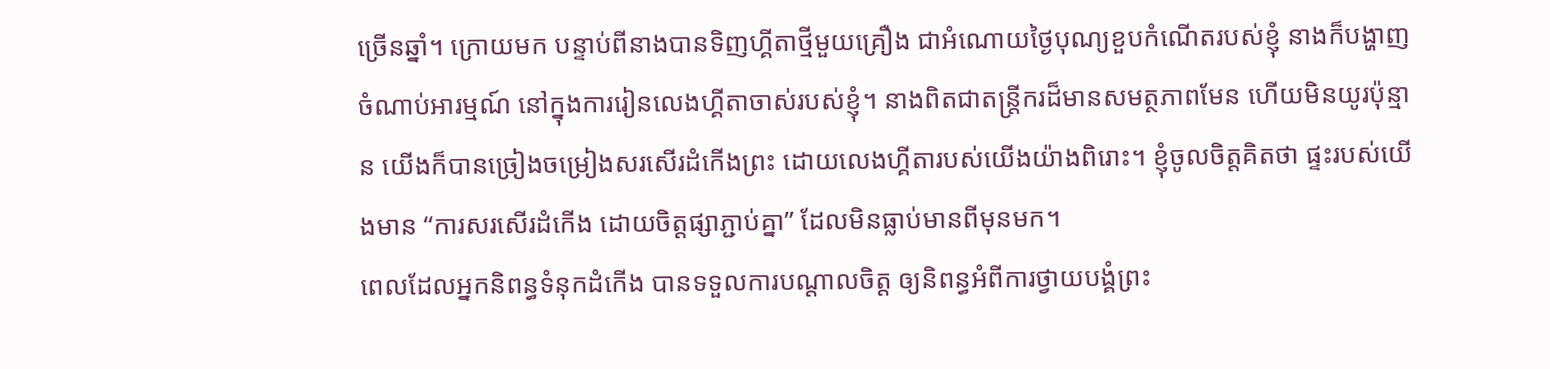ច្រើនឆ្នាំ។ ក្រោយមក បន្ទាប់ពីនាងបានទិញហ្គីតាថ្មីមួយគ្រឿង ជាអំណោយថ្ងៃបុណ្យខួបកំណើតរបស់ខ្ញុំ នាងក៏បង្ហាញចំណាប់អារម្មណ៍ នៅក្នុងការរៀនលេងហ្គីតាចាស់របស់ខ្ញុំ។ នាងពិតជាតន្ត្រីករដ៏មានសមត្ថភាពមែន ហើយមិនយូរប៉ុន្មាន យើងក៏បានច្រៀងចម្រៀងសរសើរដំកើងព្រះ ដោយលេងហ្គីតារបស់យើងយ៉ាងពិរោះ។ ខ្ញុំចូលចិត្តគិតថា ផ្ទះរបស់យើងមាន “ការសរសើរដំកើង ដោយចិត្តផ្សាភ្ជាប់គ្នា” ដែលមិនធ្លាប់មានពីមុនមក។
ពេលដែលអ្នកនិពន្ធទំនុកដំកើង បានទទួលការបណ្តាលចិត្ត ឲ្យនិពន្ធអំពីការថ្វាយបង្គំព្រះ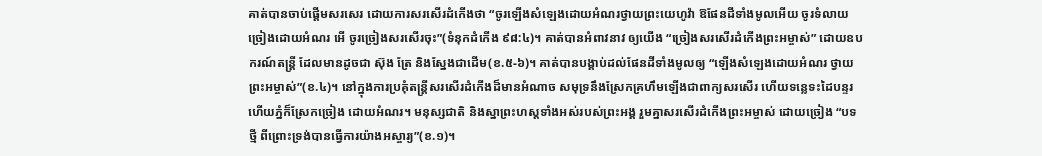គាត់បានចាប់ផ្តើមសរសេរ ដោយការសរសើរដំកើងថា “ចូរឡើងសំឡេងដោយអំណរថ្វាយព្រះយេហូវ៉ា ឱផែនដីទាំងមូលអើយ ចូរទំលាយច្រៀងដោយអំណរ អើ ចូរច្រៀងសរសើរចុះ”(ទំនុកដំកើង ៩៨:៤)។ គាត់បានអំពាវនាវ ឲ្យយើង “ច្រៀងសរសើរដំកើងព្រះអម្ចាស់” ដោយឧបករណ៍តន្រ្តី ដែលមានដូចជា ស៊ុង ត្រែ និងស្នែងជាដើម(ខ.៥-៦)។ គាត់បានបង្គាប់ដល់ផែនដីទាំងមូលឲ្យ “ឡើងសំឡេងដោយអំណរ ថ្វាយព្រះអម្ចាស់”(ខ.៤)។ នៅក្នុងការប្រគុំតន្រ្តីសរសើរដំកើងដ៏មានអំណាច សមុទ្រនឹងស្រែកគ្រហឹមឡើងជាពាក្យសរសើរ ហើយទន្លេទះដៃបន្ទរ ហើយភ្នំក៏ស្រែកច្រៀង ដោយអំណរ។ មនុស្សជាតិ និងស្នាព្រះហស្តទាំងអស់របស់ព្រះអង្គ រួមគ្នាសរសើរដំកើងព្រះអម្ចាស់ ដោយច្រៀង “បទថ្មី ពីព្រោះទ្រង់បានធ្វើការយ៉ាងអស្ចារ្យ”(ខ.១)។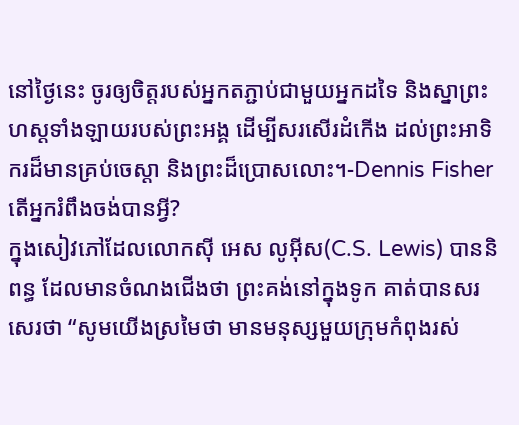នៅថ្ងៃនេះ ចូរឲ្យចិត្តរបស់អ្នកតភ្ជាប់ជាមួយអ្នកដទៃ និងស្នាព្រះហស្តទាំងឡាយរបស់ព្រះអង្គ ដើម្បីសរសើរដំកើង ដល់ព្រះអាទិករដ៏មានគ្រប់ចេស្តា និងព្រះដ៏ប្រោសលោះ។-Dennis Fisher
តើអ្នករំពឹងចង់បានអ្វី?
ក្នុងសៀវភៅដែលលោកស៊ី អេស លូអ៊ីស(C.S. Lewis) បាននិពន្ធ ដែលមានចំណងជើងថា ព្រះគង់នៅក្នុងទូក គាត់បានសរសេរថា “សូមយើងស្រមៃថា មានមនុស្សមួយក្រុមកំពុងរស់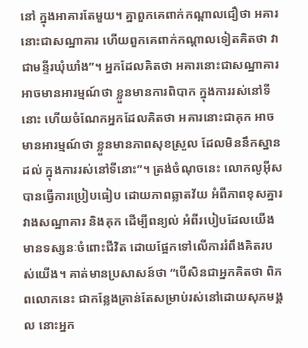នៅ ក្នុងអាគារតែមួយ។ គ្នាពួកគេពាក់កណ្តាលជឿថា អគារនោះជាសណ្ឋាគារ ហើយពួកគេពាក់កណ្តាលទៀតគិតថា វាជាមន្ទីរឃុំឃាំង”។ អ្នកដែលគិតថា អគារនោះជាសណ្ឋាគារអាចមានអារម្មណ៍ថា ខ្លួនមានការពិបាក ក្នុងការរស់នៅទីនោះ ហើយចំណែកអ្នកដែលគិតថា អគារនោះជាគុក អាចមានអារម្មណ៍ថា ខ្លួនមានភាពសុខស្រួល ដែលមិននឹកស្នានដល់ ក្នុងការរស់នៅទីនោះ”។ ត្រង់ចំណុចនេះ លោកលូអ៊ីសបានធ្វើការប្រៀបធៀប ដោយភាពឆ្លាតវ័យ អំពីភាពខុសគ្នារវាងសណ្ឋាគារ និងគុក ដើម្បីពន្យល់ អំពីរបៀបដែលយើងមានទស្សនៈចំពោះជីវិត ដោយផ្អែកទៅលើការរំពឹងគិតរបស់យើង។ គាត់មានប្រសាសន៍ថា “បើសិនជាអ្នកគិតថា ពិភពលោកនេះ ជាកន្លែងគ្រាន់តែសម្រាប់រស់នៅដោយសុភមង្គល នោះអ្នក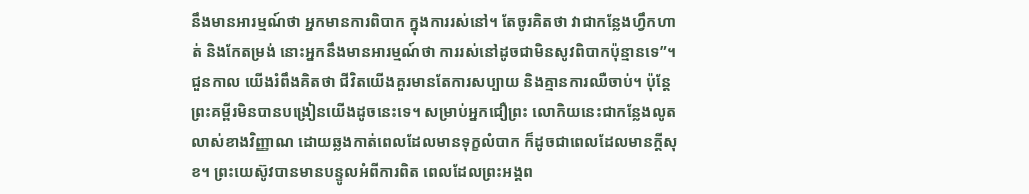នឹងមានអារម្មណ៍ថា អ្នកមានការពិបាក ក្នុងការរស់នៅ។ តែចូរគិតថា វាជាកន្លែងហ្វឹកហាត់ និងកែតម្រង់ នោះអ្នកនឹងមានអារម្មណ៍ថា ការរស់នៅដូចជាមិនសូវពិបាកប៉ុន្មានទេ”។
ជួនកាល យើងរំពឹងគិតថា ជីវិតយើងគួរមានតែការសប្បាយ និងគ្មានការឈឺចាប់។ ប៉ុន្តែ ព្រះគម្ពីរមិនបានបង្រៀនយើងដូចនេះទេ។ សម្រាប់អ្នកជឿព្រះ លោកិយនេះជាកន្លែងលូតលាស់ខាងវិញ្ញាណ ដោយឆ្លងកាត់ពេលដែលមានទុក្ខលំបាក ក៏ដូចជាពេលដែលមានក្តីសុខ។ ព្រះយេស៊ូវបានមានបន្ទូលអំពីការពិត ពេលដែលព្រះអង្គព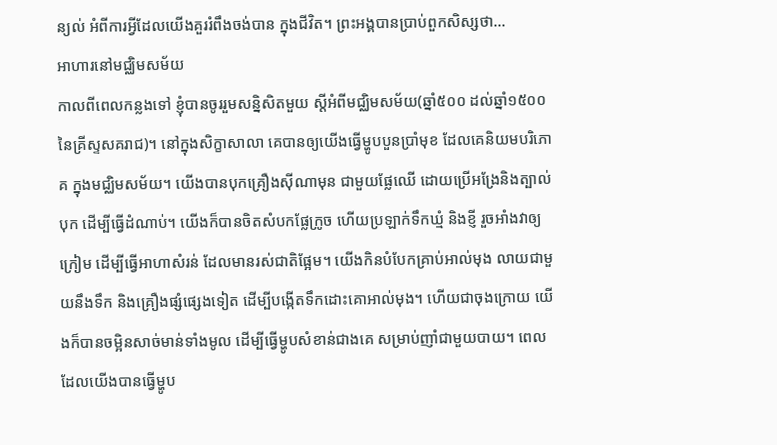ន្យល់ អំពីការអ្វីដែលយើងគួររំពឹងចង់បាន ក្នុងជីវិត។ ព្រះអង្គបានប្រាប់ពួកសិស្សថា…
អាហារនៅមជ្ឈិមសម័យ
កាលពីពេលកន្លងទៅ ខ្ញុំបានចូររួមសន្និសិតមួយ ស្តីអំពីមជ្ឈិមសម័យ(ឆ្នាំ៥០០ ដល់ឆ្នាំ១៥០០នៃគ្រីស្ទសគរាជ)។ នៅក្នុងសិក្ខាសាលា គេបានឲ្យយើងធ្វើម្ហូបបួនប្រាំមុខ ដែលគេនិយមបរិភោគ ក្នុងមជ្ឈិមសម័យ។ យើងបានបុកគ្រឿងស៊ីណាមុន ជាមួយផ្លែឈើ ដោយប្រើអង្រែនិងត្បាល់បុក ដើម្បីធ្វើដំណាប់។ យើងក៏បានចិតសំបកផ្លែក្រូច ហើយប្រឡាក់ទឹកឃ្មំ និងខ្ញី រួចអាំងវាឲ្យក្រៀម ដើម្បីធ្វើអាហាសំរន់ ដែលមានរស់ជាតិផ្អែម។ យើងកិនបំបែកគ្រាប់អាល់មុង លាយជាមួយនឹងទឹក និងគ្រឿងផ្សំផ្សេងទៀត ដើម្បីបង្កើតទឹកដោះគោអាល់មុង។ ហើយជាចុងក្រោយ យើងក៏បានចម្អិនសាច់មាន់ទាំងមូល ដើម្បីធ្វើម្ហូបសំខាន់ជាងគេ សម្រាប់ញាំជាមួយបាយ។ ពេលដែលយើងបានធ្វើម្ហូប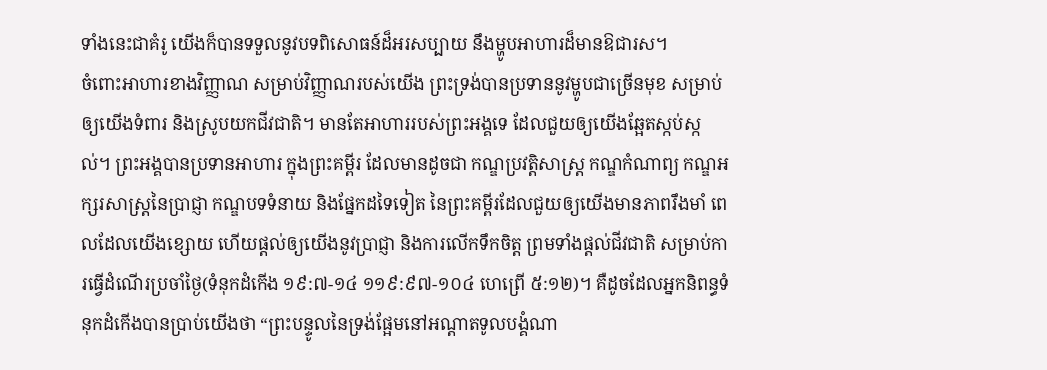ទាំងនេះជាគំរូ យើងក៏បានទទួលនូវបទពិសោធន៍ដ៏អរសប្បាយ នឹងម្ហូបអាហារដ៏មានឱជារស។
ចំពោះអាហារខាងវិញ្ញាណ សម្រាប់វិញ្ញាណរបស់យើង ព្រះទ្រង់បានប្រទាននូវម្ហូបជាច្រើនមុខ សម្រាប់ឲ្យយើងទំពារ និងស្រូបយកជីវជាតិ។ មានតែអាហាររបស់ព្រះអង្គទេ ដែលជួយឲ្យយើងឆ្អែតស្កប់ស្កល់។ ព្រះអង្គបានប្រទានអាហារ ក្នុងព្រះគម្ពីរ ដែលមានដូចជា កណ្ឌប្រវត្តិសាស្រ្ត កណ្ឌកំណាព្យ កណ្ឌអក្សរសាស្រ្តនៃប្រាជ្ញា កណ្ឌបទទំនាយ និងផ្នែកដទៃទៀត នៃព្រះគម្ពីរដែលជួយឲ្យយើងមានភាពរឹងមាំ ពេលដែលយើងខ្សោយ ហើយផ្តល់ឲ្យយើងនូវប្រាជ្ញា និងការលើកទឹកចិត្ត ព្រមទាំងផ្តល់ជីវជាតិ សម្រាប់ការធ្វើដំណើរប្រចាំថ្ងៃ(ទំនុកដំកើង ១៩:៧-១៤ ១១៩:៩៧-១០៤ ហេព្រើ ៥:១២)។ គឺដូចដែលអ្នកនិពន្ធទំនុកដំកើងបានប្រាប់យើងថា “ព្រះបន្ទូលនៃទ្រង់ផ្អែមនៅអណ្តាតទូលបង្គំណា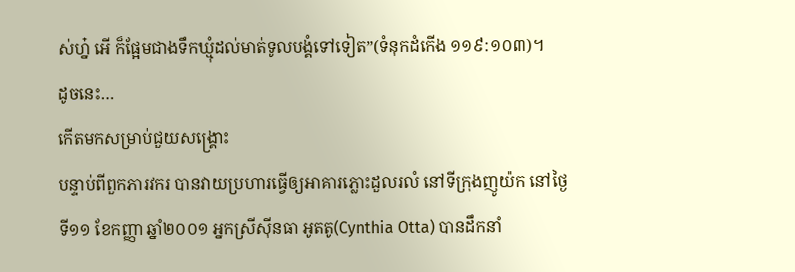ស់ហ្ន៎ អើ ក៏ផ្អែមជាងទឹកឃ្មុំដល់មាត់ទូលបង្គំទៅទៀត”(ទំនុកដំកើង ១១៩:១០៣)។
ដូចនេះ…
កើតមកសម្រាប់ជួយសង្រ្គោះ
បន្ទាប់ពីពួកភារវករ បានវាយប្រហារធ្វើឲ្យអាគារភ្លោះដួលរលំ នៅទីក្រុងញូយ៉ក នៅថ្ងៃទី១១ ខែកញ្ញា ឆ្នាំ២០០១ អ្នកស្រីស៊ីនធា អូតតូ(Cynthia Otta) បានដឹកនាំ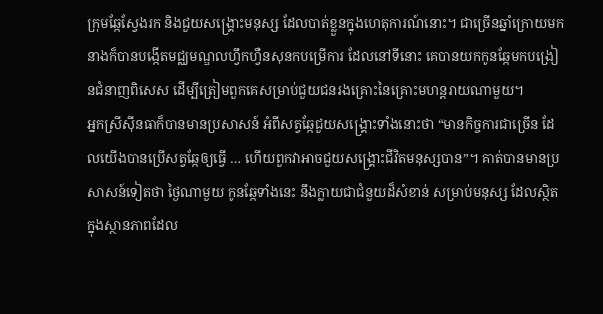ក្រុមឆ្កែស្វែងរក និងជួយសង្រ្គោះមនុស្ស ដែលបាត់ខ្លួនក្នុងហេតុការណ៍នោះ។ ជាច្រើនឆ្នាំក្រោយមក នាងក៏បានបង្កើតមជ្ឈមណ្ឌលហ្វឹកហ្វឺនសុនកបម្រើការ ដែលនៅទីនោះ គេបានយកកូនឆ្កែមកបង្រៀនជំនាញពិសេស ដើម្បីត្រៀមពួកគេសម្រាប់ជួយជនរងគ្រោះនៃគ្រោះមហន្តរាយណាមួយ។
អ្នកស្រីស៊ីនធាក៏បានមានប្រសាសន៍ អំពីសត្វឆ្កែជួយសង្រ្គោះទាំងនោះថា “មានកិច្ចការជាច្រើន ដែលយើងបានប្រើសត្វឆ្កែឲ្យធ្វើ … ហើយពួកវាអាចជួយសង្រ្គោះជីវិតមនុស្សបាន”។ គាត់បានមានប្រសាសន៍ទៀតថា ថ្ងៃណាមួយ កូនឆ្កែទាំងនេះ នឹងក្លាយជាជំនួយដ៏សំខាន់ សម្រាប់មនុស្ស ដែលស្ថិតក្នុងស្ថានភាពដែល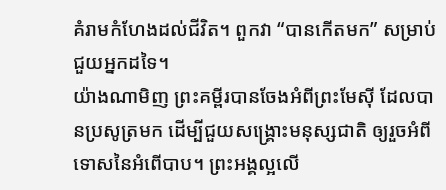គំរាមកំហែងដល់ជីវិត។ ពួកវា “បានកើតមក” សម្រាប់ជួយអ្នកដទៃ។
យ៉ាងណាមិញ ព្រះគម្ពីរបានចែងអំពីព្រះមែស៊ី ដែលបានប្រសូត្រមក ដើម្បីជួយសង្រ្គោះមនុស្សជាតិ ឲ្យរួចអំពីទោសនៃអំពើបាប។ ព្រះអង្គល្អលើ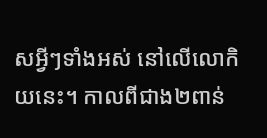សអ្វីៗទាំងអស់ នៅលើលោកិយនេះ។ កាលពីជាង២ពាន់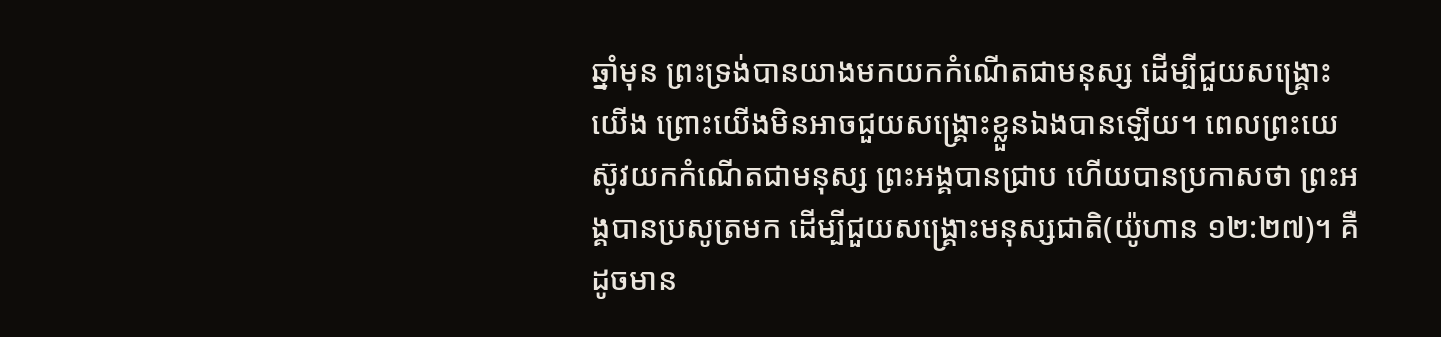ឆ្នាំមុន ព្រះទ្រង់បានយាងមកយកកំណើតជាមនុស្ស ដើម្បីជួយសង្រ្គោះយើង ព្រោះយើងមិនអាចជួយសង្រ្គោះខ្លួនឯងបានឡើយ។ ពេលព្រះយេស៊ូវយកកំណើតជាមនុស្ស ព្រះអង្គបានជ្រាប ហើយបានប្រកាសថា ព្រះអង្គបានប្រសូត្រមក ដើម្បីជួយសង្រ្គោះមនុស្សជាតិ(យ៉ូហាន ១២:២៧)។ គឺដូចមាន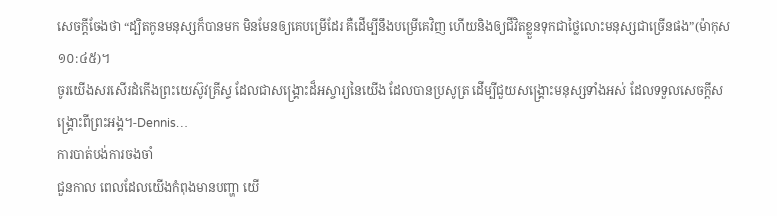សេចក្តីចែងថា “ដ្បិតកូនមនុស្សក៏បានមក មិនមែនឲ្យគេបម្រើដែរ គឺដើម្បីនឹងបម្រើគេវិញ ហើយនិងឲ្យជីវិតខ្លួនទុកជាថ្លៃលោះមនុស្សជាច្រើនផង”(ម៉ាកុស ១០:៤៥)។
ចូរយើងសរសើរដំកើងព្រះយេស៊ូវគ្រីស្ទ ដែលជាសង្រ្គោះដ៏អស្ចារ្យនៃយើង ដែលបានប្រសូត្រ ដើម្បីជួយសង្រ្គោះមនុស្សទាំងអស់ ដែលទទួលសេចក្តីសង្រ្គោះពីព្រះអង្គ។-Dennis…
ការបាត់បង់ការចងចាំ
ជួនកាល ពេលដែលយើងកំពុងមានបញ្ហា យើ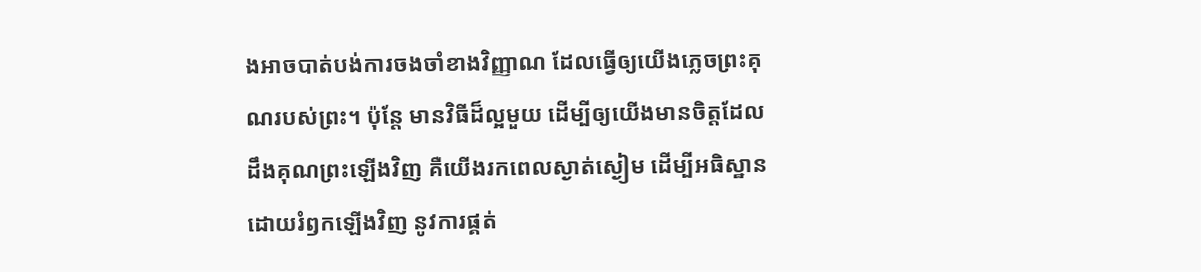ងអាចបាត់បង់ការចងចាំខាងវិញ្ញាណ ដែលធ្វើឲ្យយើងភ្លេចព្រះគុណរបស់ព្រះ។ ប៉ុន្តែ មានវិធីដ៏ល្អមួយ ដើម្បីឲ្យយើងមានចិត្តដែលដឹងគុណព្រះឡើងវិញ គឺយើងរកពេលស្ងាត់ស្ងៀម ដើម្បីអធិស្ឋាន ដោយរំឭកឡើងវិញ នូវការផ្គត់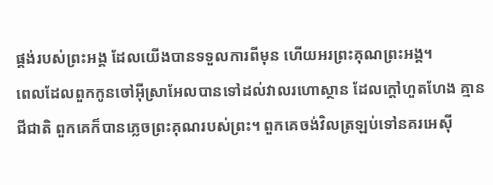ផ្គង់របស់ព្រះអង្គ ដែលយើងបានទទួលការពីមុន ហើយអរព្រះគុណព្រះអង្គ។
ពេលដែលពួកកូនចៅអ៊ីស្រាអែលបានទៅដល់វាលរហោស្ថាន ដែលក្តៅហួតហែង គ្មានជីជាតិ ពួកគេក៏បានភ្លេចព្រះគុណរបស់ព្រះ។ ពួកគេចង់វិលត្រឡប់ទៅនគរអេស៊ី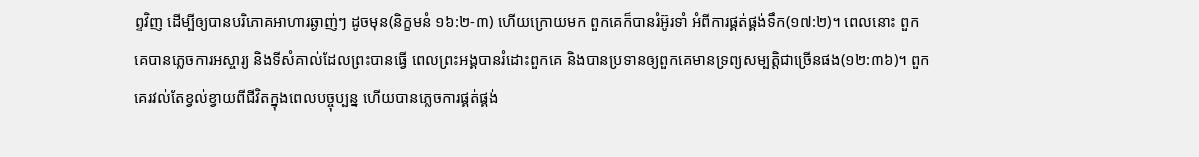ព្ទវិញ ដើម្បីឲ្យបានបរិភោគអាហារឆ្ងាញ់ៗ ដូចមុន(និក្ខមនំ ១៦:២-៣) ហើយក្រោយមក ពួកគេក៏បានរំអ៊ូរទាំ អំពីការផ្គត់ផ្គង់ទឹក(១៧:២)។ ពេលនោះ ពួកគេបានភ្លេចការអស្ចារ្យ និងទីសំគាល់ដែលព្រះបានធ្វើ ពេលព្រះអង្គបានរំដោះពួកគេ និងបានប្រទានឲ្យពួកគេមានទ្រព្យសម្បត្តិជាច្រើនផង(១២:៣៦)។ ពួកគេរវល់តែខ្វល់ខ្វាយពីជីវិតក្នុងពេលបច្ចុប្បន្ន ហើយបានភ្លេចការផ្គត់ផ្គង់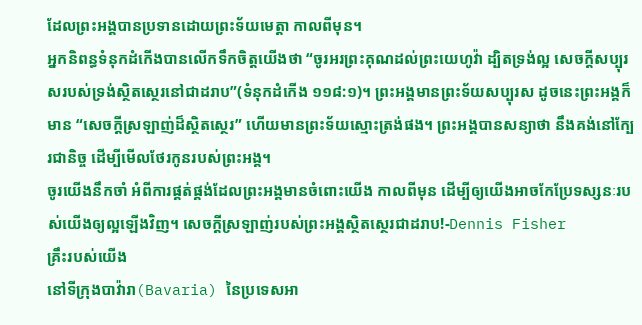ដែលព្រះអង្គបានប្រទានដោយព្រះទ័យមេត្តា កាលពីមុន។
អ្នកនិពន្ធទំនុកដំកើងបានលើកទឹកចិត្តយើងថា “ចូរអរព្រះគុណដល់ព្រះយេហូវ៉ា ដ្បិតទ្រង់ល្អ សេចក្តីសប្បុរសរបស់ទ្រង់ស្ថិតស្ថេរនៅជាដរាប”(ទំនុកដំកើង ១១៨:១)។ ព្រះអង្គមានព្រះទ័យសប្បុរស ដូចនេះព្រះអង្គក៏មាន “សេចក្តីស្រឡាញ់ដ៏ស្ថិតស្ថេរ” ហើយមានព្រះទ័យស្មោះត្រង់ផង។ ព្រះអង្គបានសន្យាថា នឹងគង់នៅក្បែរជានិច្ច ដើម្បីមើលថែរកូនរបស់ព្រះអង្គ។
ចូរយើងនឹកចាំ អំពីការផ្គត់ផ្គង់ដែលព្រះអង្គមានចំពោះយើង កាលពីមុន ដើម្បីឲ្យយើងអាចកែប្រែទស្សនៈរបស់យើងឲ្យល្អឡើងវិញ។ សេចក្តីស្រឡាញ់របស់ព្រះអង្គស្ថិតស្ថេរជាដរាប!-Dennis Fisher
គ្រឹះរបស់យើង
នៅទីក្រុងបាវ៉ារា(Bavaria) នៃប្រទេសអា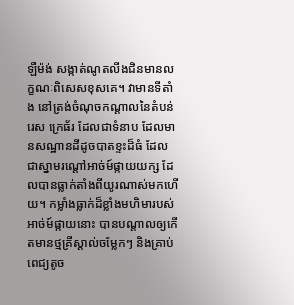ឡឺម៉ង់ សង្កាត់ណូតលីងជិនមានលក្ខណៈពិសេសខុសគេ។ វាមានទីតាំង នៅត្រង់ចំណុចកណ្តាលនៃតំបន់រេស ក្រេធ័រ ដែលជាទំនាប ដែលមានសណ្ឋានដីដូចបាតខ្ទះដ៏ធំ ដែលជាស្នាមរណ្តៅអាច់ម៍ផ្កាយយក្ស ដែលបានធ្លាក់តាំងពីយូរណាស់មកហើយ។ កម្លាំងធ្លាក់ដ៏ខ្លាំងមហិមារបស់អាច់ម៍ផ្កាយនោះ បានបណ្តាលឲ្យកើតមានថ្មគ្រីស្តាល់ចម្លែកៗ និងគ្រាប់ពេជ្យតូច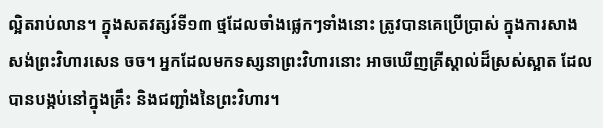ល្អិតរាប់លាន។ ក្នុងសតវត្សរ៍ទី១៣ ថ្មដែលចាំងផ្លេកៗទាំងនោះ ត្រូវបានគេប្រើប្រាស់ ក្នុងការសាងសង់ព្រះវិហារសេន ចច។ អ្នកដែលមកទស្សនាព្រះវិហារនោះ អាចឃើញគ្រីស្តាល់ដ៏ស្រស់ស្អាត ដែលបានបង្កប់នៅក្នុងគ្រឹះ និងជញ្ជាំងនៃព្រះវិហារ។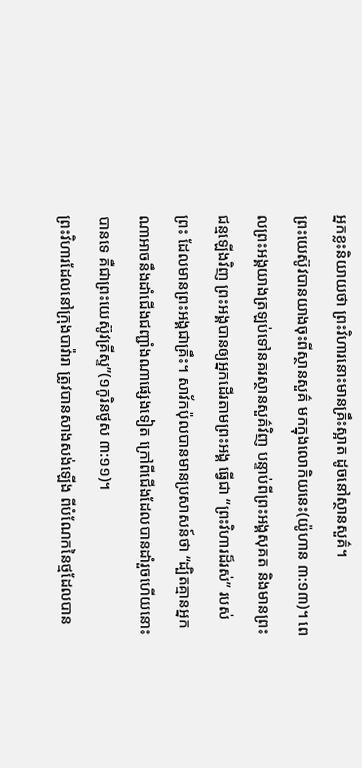អ្នកខ្លះនិយាយថា ព្រះវិហារនោះមានគ្រឹះស្អាត ដូចនៅស្ថានសួគ៌។
ព្រះយេស៊ូវបានយាងចុះពីស្ថានសួគ៌ មកក្នុងលោកិយនេះ(យ៉ូហាន ៣:១៣)។ ពេលព្រះអង្គយាងត្រឡប់ទៅនគរស្ថានសួគ៌វិញ បន្ទាប់ពីព្រះអង្គសុគត និងមានព្រះជន្មឡើងវិញ ព្រះអង្គបានឲ្យអ្នកដើរតាមព្រះអង្គ ធ្វើជា “ព្រះវិហារដ៏រស់” របស់ព្រះ ដែលមានព្រះអង្គជាគ្រឹះ។ សាវ័កប៉ុលបានមានប្រសាសន៍ថា “ដ្បិតគ្មានអ្នកណាអាចនឹងដាំជើងជញ្ជាំងណាផ្សេងទៀត ក្រៅពីជើងដែលបានដាំរួចហើយនោះបានទេ គឺជាព្រះយេស៊ូវគ្រីស្ទ”(១កូរិនថូស ៣:១១)។
ព្រះវិហារដែលនៅក្រុងបាវ៉ារា ត្រូវបានសាងសង់ឡើង ពីបំណែកនៃថ្មដែលបាន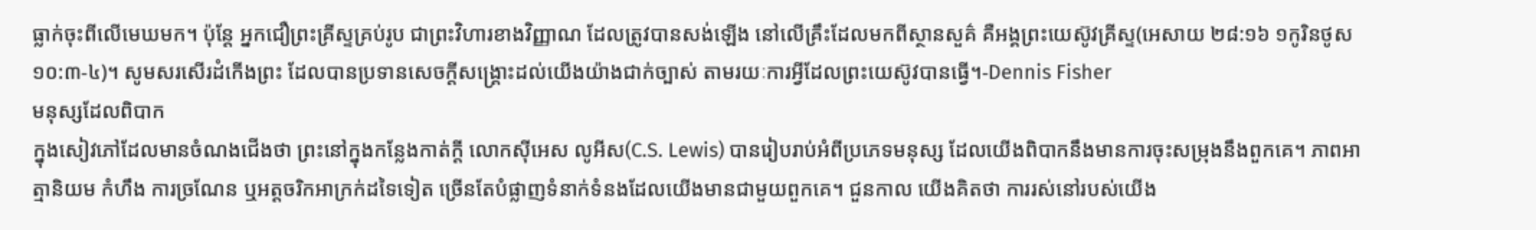ធ្លាក់ចុះពីលើមេឃមក។ ប៉ុន្តែ អ្នកជឿព្រះគ្រីស្ទគ្រប់រូប ជាព្រះវិហារខាងវិញ្ញាណ ដែលត្រូវបានសង់ឡើង នៅលើគ្រឹះដែលមកពីស្ថានសួគ៌ គឺអង្គព្រះយេស៊ូវគ្រីស្ទ(អេសាយ ២៨:១៦ ១កូរិនថូស ១០:៣-៤)។ សូមសរសើរដំកើងព្រះ ដែលបានប្រទានសេចក្តីសង្រ្គោះដល់យើងយ៉ាងជាក់ច្បាស់ តាមរយៈការអ្វីដែលព្រះយេស៊ូវបានធ្វើ។-Dennis Fisher
មនុស្សដែលពិបាក
ក្នុងសៀវភៅដែលមានចំណងជើងថា ព្រះនៅក្នុងកន្លែងកាត់ក្តី លោកស៊ីអេស លូអីស(C.S. Lewis) បានរៀបរាប់អំពីប្រភេទមនុស្ស ដែលយើងពិបាកនឹងមានការចុះសម្រុងនឹងពួកគេ។ ភាពអាត្មានិយម កំហឹង ការច្រណែន ឬអត្តចរិកអាក្រក់ដទៃទៀត ច្រើនតែបំផ្លាញទំនាក់ទំនងដែលយើងមានជាមួយពួកគេ។ ជួនកាល យើងគិតថា ការរស់នៅរបស់យើង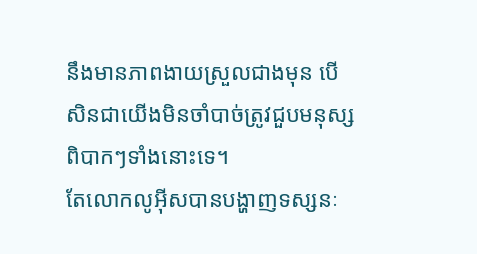នឹងមានភាពងាយស្រួលជាងមុន បើសិនជាយើងមិនចាំបាច់ត្រូវជួបមនុស្សពិបាកៗទាំងនោះទេ។
តែលោកលូអ៊ីសបានបង្ហាញទស្សនៈ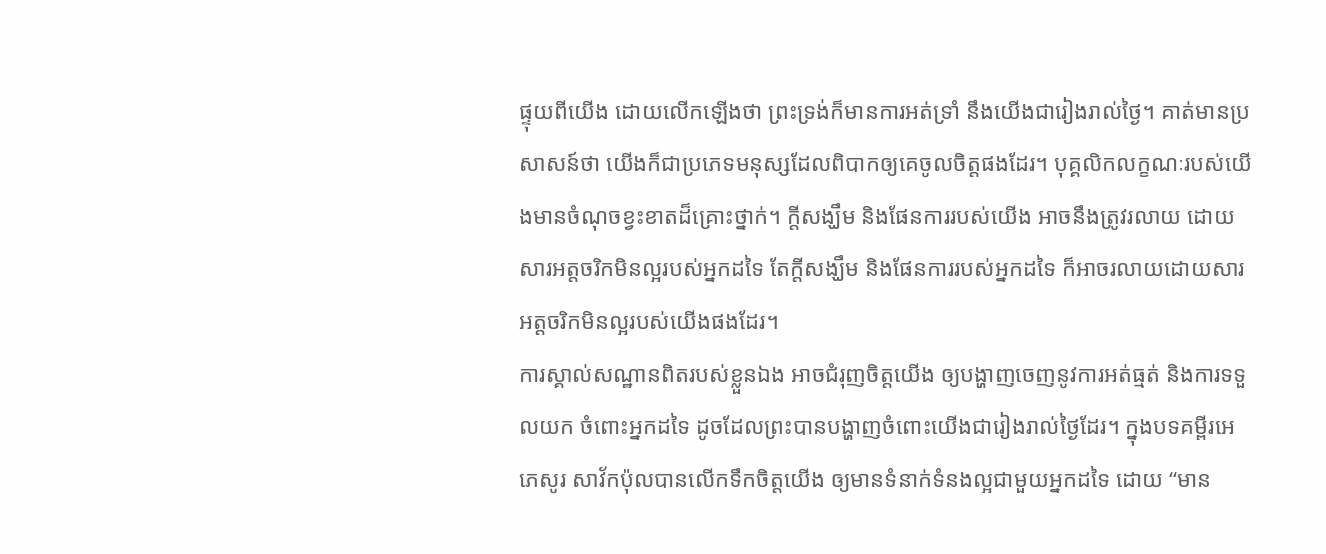ផ្ទុយពីយើង ដោយលើកឡើងថា ព្រះទ្រង់ក៏មានការអត់ទ្រាំ នឹងយើងជារៀងរាល់ថ្ងៃ។ គាត់មានប្រសាសន៍ថា យើងក៏ជាប្រភេទមនុស្សដែលពិបាកឲ្យគេចូលចិត្តផងដែរ។ បុគ្គលិកលក្ខណៈរបស់យើងមានចំណុចខ្វះខាតដ៏គ្រោះថ្នាក់។ ក្តីសង្ឃឹម និងផែនការរបស់យើង អាចនឹងត្រូវរលាយ ដោយសារអត្តចរិកមិនល្អរបស់អ្នកដទៃ តែក្តីសង្ឃឹម និងផែនការរបស់អ្នកដទៃ ក៏អាចរលាយដោយសារអត្តចរិកមិនល្អរបស់យើងផងដែរ។
ការស្គាល់សណ្ឋានពិតរបស់ខ្លួនឯង អាចជំរុញចិត្តយើង ឲ្យបង្ហាញចេញនូវការអត់ធ្មត់ និងការទទួលយក ចំពោះអ្នកដទៃ ដូចដែលព្រះបានបង្ហាញចំពោះយើងជារៀងរាល់ថ្ងៃដែរ។ ក្នុងបទគម្ពីរអេភេសូរ សាវ័កប៉ុលបានលើកទឹកចិត្តយើង ឲ្យមានទំនាក់ទំនងល្អជាមួយអ្នកដទៃ ដោយ “មាន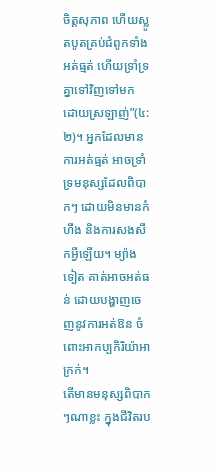ចិត្តសុភាព ហើយស្លូតបូតគ្រប់ជំពូកទាំងអត់ធ្មត់ ហើយទ្រាំទ្រគ្នាទៅវិញទៅមក ដោយស្រឡាញ់”(៤:២)។ អ្នកដែលមានការអត់ធ្មត់ អាចទ្រាំទ្រមនុស្សដែលពិបាកៗ ដោយមិនមានកំហឹង និងការសងសឹកអ្វីឡើយ។ ម្យ៉ាងទៀត គាត់អាចអត់ធន់ ដោយបង្ហាញចេញនូវការអត់ឱន ចំពោះអាកប្បកិរិយ៉ាអាក្រក់។
តើមានមនុស្សពិបាកៗណាខ្លះ ក្នុងជីវិតរប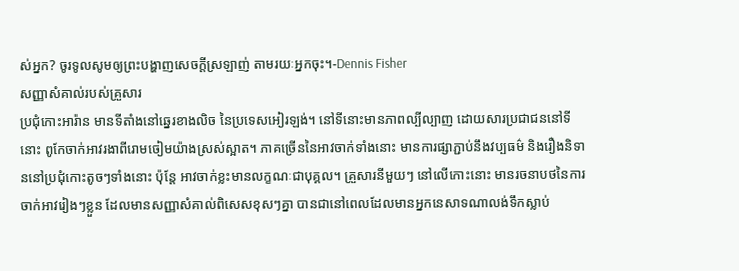ស់អ្នក? ចូរទូលសូមឲ្យព្រះបង្ហាញសេចក្តីស្រឡាញ់ តាមរយៈអ្នកចុះ។-Dennis Fisher
សញ្ញាសំគាល់របស់គ្រួសារ
ប្រជុំកោះអារ៉ាន មានទីតាំងនៅឆ្នេរខាងលិច នៃប្រទេសអៀរឡង់។ នៅទីនោះមានភាពល្បីល្បាញ ដោយសារប្រជាជននៅទីនោះ ពូកែចាក់អាវរងាពីរោមចៀមយ៉ាងស្រស់ស្អាត។ ភាគច្រើននៃអាវចាក់ទាំងនោះ មានការផ្សាភ្ជាប់នឹងវប្បធម៌ និងរឿងនិទាននៅប្រជុំកោះតូចៗទាំងនោះ ប៉ុន្តែ អាវចាក់ខ្លះមានលក្ខណៈជាបុគ្គល។ គ្រួសារនីមួយៗ នៅលើកោះនោះ មានរចនាបថនៃការចាក់អាវរៀងៗខ្លួន ដែលមានសញ្ញាសំគាល់ពិសេសខុសៗគ្នា បានជានៅពេលដែលមានអ្នកនេសាទណាលង់ទឹកស្លាប់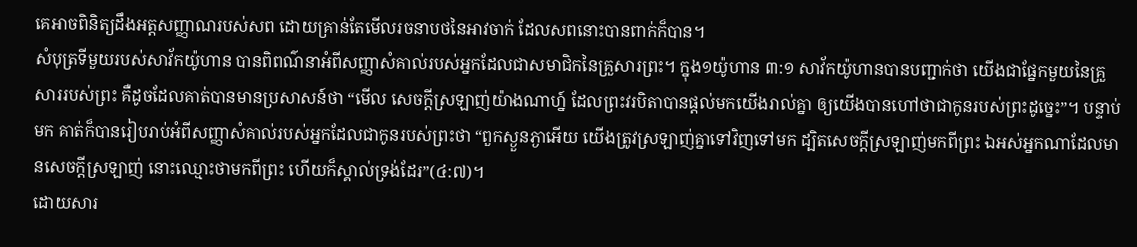គេអាចពិនិត្យដឹងអត្តសញ្ញាណរបស់សព ដោយគ្រាន់តែមើលរចនាបថនៃអាវចាក់ ដែលសពនោះបានពាក់ក៏បាន។
សំបុត្រទីមួយរបស់សាវ័កយ៉ូហាន បានពិពណ៌នាអំពីសញ្ញាសំគាល់របស់អ្នកដែលជាសមាជិកនៃគ្រួសារព្រះ។ ក្នុង១យ៉ូហាន ៣:១ សាវ័កយ៉ូហានបានបញ្ជាក់ថា យើងជាផ្នែកមួយនៃគ្រួសាររបស់ព្រះ គឺដូចដែលគាត់បានមានប្រសាសន៍ថា “មើល សេចក្តីស្រឡាញ់យ៉ាងណាហ្ន៍ ដែលព្រះវរបិតាបានផ្តល់មកយើងរាល់គ្នា ឲ្យយើងបានហៅថាជាកូនរបស់ព្រះដូច្នេះ”។ បន្ទាប់មក គាត់ក៏បានរៀបរាប់អំពីសញ្ញាសំគាល់របស់អ្នកដែលជាកូនរបស់ព្រះថា “ពួកស្ងួនភ្ងាអើយ យើងត្រូវស្រឡាញ់គ្នាទៅវិញទៅមក ដ្បិតសេចក្តីស្រឡាញ់មកពីព្រះ ឯអស់អ្នកណាដែលមានសេចក្តីស្រឡាញ់ នោះឈ្មោះថាមកពីព្រះ ហើយក៏ស្គាល់ទ្រង់ដែរ”(៤:៧)។
ដោយសារ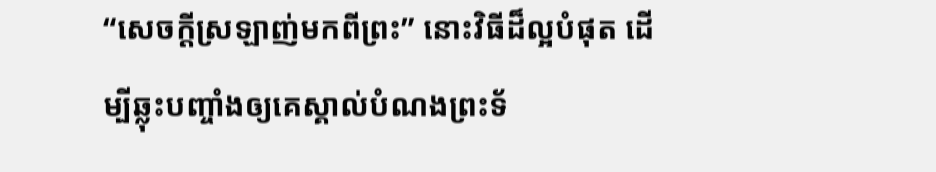“សេចក្តីស្រឡាញ់មកពីព្រះ” នោះវិធីដ៏ល្អបំផុត ដើម្បីឆ្លុះបញ្ចាំងឲ្យគេស្គាល់បំណងព្រះទ័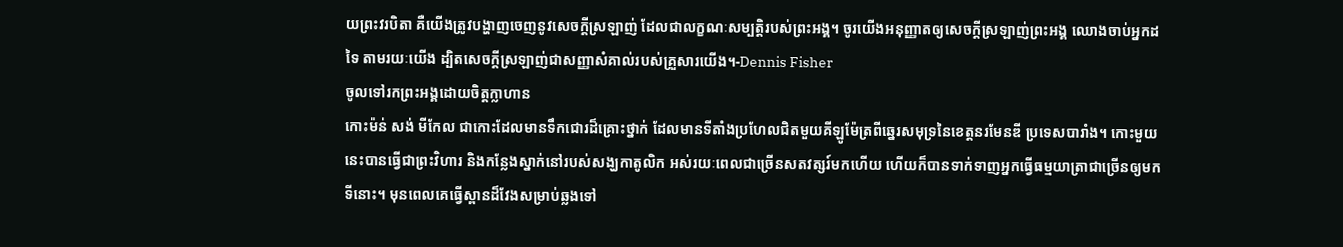យព្រះវរបិតា គឺយើងត្រូវបង្ហាញចេញនូវសេចក្តីស្រឡាញ់ ដែលជាលក្ខណៈសម្បត្តិរបស់ព្រះអង្គ។ ចូរយើងអនុញ្ញាតឲ្យសេចក្តីស្រឡាញ់ព្រះអង្គ ឈោងចាប់អ្នកដទៃ តាមរយៈយើង ដ្បិតសេចក្តីស្រឡាញ់ជាសញ្ញាសំគាល់របស់គ្រួសារយើង។-Dennis Fisher
ចូលទៅរកព្រះអង្គដោយចិត្តក្លាហាន
កោះម៉ន់ សង់ មីកែល ជាកោះដែលមានទឹកជោរដ៏គ្រោះថ្នាក់ ដែលមានទីតាំងប្រហែលជិតមួយគីឡូម៉ែត្រពីឆ្នេរសមុទ្រនៃខេត្តនរមែនឌី ប្រទេសបារាំង។ កោះមួយនេះបានធ្វើជាព្រះវិហារ និងកន្លែងស្នាក់នៅរបស់សង្ឃកាតូលិក អស់រយៈពេលជាច្រើនសតវត្សរ៍មកហើយ ហើយក៏បានទាក់ទាញអ្នកធ្វើធម្មយាត្រាជាច្រើនឲ្យមកទីនោះ។ មុនពេលគេធ្វើស្ពានដ៏វែងសម្រាប់ឆ្លងទៅ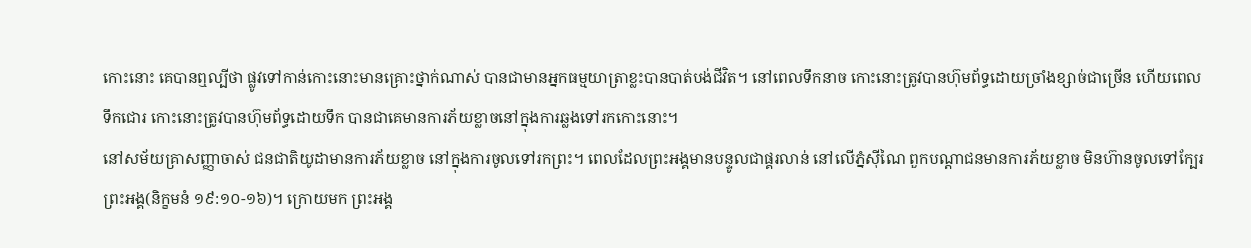កោះនោះ គេបានឮល្បីថា ផ្លូវទៅកាន់កោះនោះមានគ្រោះថ្នាក់ណាស់ បានជាមានអ្នកធម្មយាត្រាខ្លះបានបាត់បង់ជីវិត។ នៅពេលទឹកនាច កោះនោះត្រូវបានហ៊ុមព័ទ្ធដោយច្រាំងខ្សាច់ជាច្រើន ហើយពេលទឹកជោរ កោះនោះត្រូវបានហ៊ុមព័ទ្ធដោយទឹក បានជាគេមានការភ័យខ្លាចនៅក្នុងការឆ្លងទៅរកកោះនោះ។
នៅសម័យគ្រាសញ្ញាចាស់ ជនជាតិយូដាមានការភ័យខ្លាច នៅក្នុងការចូលទៅរកព្រះ។ ពេលដែលព្រះអង្គមានបន្ទូលជាផ្គរលាន់ នៅលើភ្នំស៊ីណៃ ពួកបណ្តាជនមានការភ័យខ្លាច មិនហ៊ានចូលទៅក្បែរព្រះអង្គ(និក្ខមនំ ១៩:១០-១៦)។ ក្រោយមក ព្រះអង្គ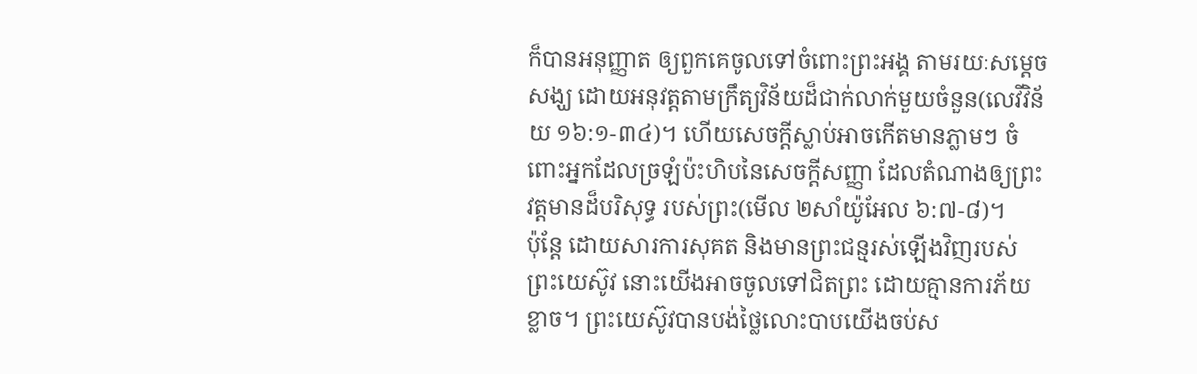ក៏បានអនុញ្ញាត ឲ្យពួកគេចូលទៅចំពោះព្រះអង្គ តាមរយៈសម្តេចសង្ឃ ដោយអនុវត្តតាមក្រឹត្យវិន័យដ៏ជាក់លាក់មួយចំនួន(លេវីវិន័យ ១៦:១-៣៤)។ ហើយសេចក្តីស្លាប់អាចកើតមានភ្លាមៗ ចំពោះអ្នកដែលច្រឡំប៉ះហិបនៃសេចក្តីសញ្ញា ដែលតំណាងឲ្យព្រះវត្តមានដ៏បរិសុទ្ធ របស់ព្រះ(មើល ២សាំយ៉ូអែល ៦:៧-៨)។
ប៉ុន្តែ ដោយសារការសុគត និងមានព្រះជន្មរស់ឡើងវិញរបស់ព្រះយេស៊ូវ នោះយើងអាចចូលទៅជិតព្រះ ដោយគ្មានការភ័យខ្លាច។ ព្រះយេស៊ូវបានបង់ថ្លៃលោះបាបយើងចប់ស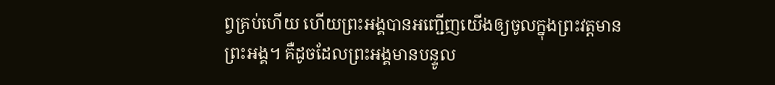ព្វគ្រប់ហើយ ហើយព្រះអង្គបានអញ្ជើញយើងឲ្យចូលក្នុងព្រះវត្តមានព្រះអង្គ។ គឺដូចដែលព្រះអង្គមានបន្ទូល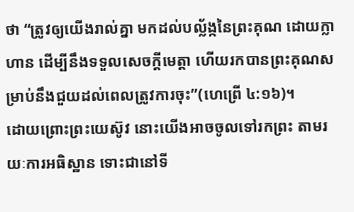ថា “ត្រូវឲ្យយើងរាល់គ្នា មកដល់បល្ល័ង្កនៃព្រះគុណ ដោយក្លាហាន ដើម្បីនឹងទទួលសេចក្តីមេត្តា ហើយរកបានព្រះគុណសម្រាប់នឹងជួយដល់ពេលត្រូវការចុះ”(ហេព្រើ ៤:១៦)។
ដោយព្រោះព្រះយេស៊ូវ នោះយើងអាចចូលទៅរកព្រះ តាមរយៈការអធិស្ឋាន ទោះជានៅទី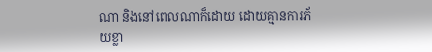ណា និងនៅពេលណាក៏ដោយ ដោយគ្មានការភ័យខ្លា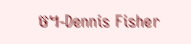ច។-Dennis Fisher